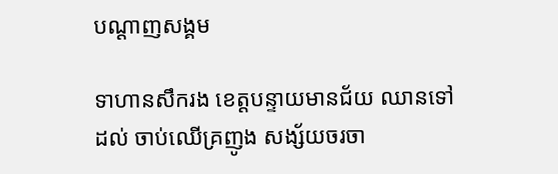បណ្តាញសង្គម

ទាហានសឹករង ខេត្តបន្ទាយមានជ័យ ឈានទៅដល់ ចាប់ឈើគ្រញូង សង្ស័យចរចា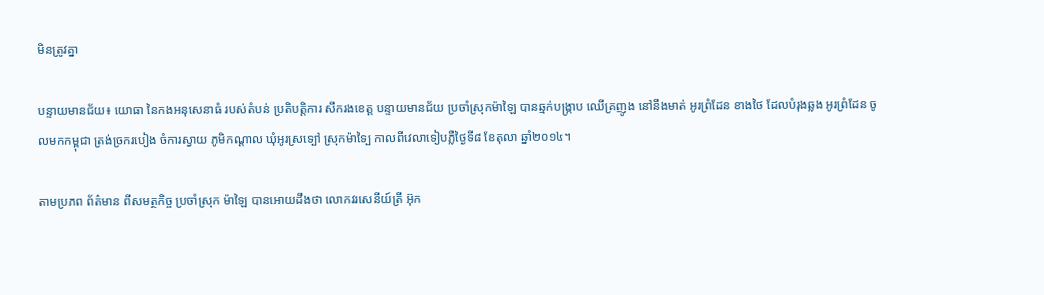មិនត្រូវគ្នា

បន្ទាយមានជ័យ៖ យោធា នៃកងអនុសេនាធំ របស់តំបន់ ប្រតិបត្តិការ សឹករងខេត្ត បន្ទាយមានជ័យ ប្រចាំស្រុកម៉ាឡៃ បានឆ្មក់បង្ក្រាប ឈើគ្រញូង នៅនឹងមាត់ អូរព្រំដែន ខាងថៃ ដែលបំរុងឆ្លង អូរព្រំដែន ចូលមកកម្ពុជា ត្រង់ច្រករបៀង ចំការស្វាយ ភូមិកណ្តាល ឃុំអូរស្រទ្បៅ ស្រុកម៉ាទ្បៃ កាលពីវេលាទៀបភ្លឺថ្ងៃទី៨ ខែតុលា ឆ្នាំ២០១៤។

តាមប្រភព ព័ត៌មាន ពីសមត្ថកិច្ច ប្រចាំស្រុក ម៉ាឡៃ បានអោយដឹងថា លោកវរសេនីយ៍ត្រី អ៊ុក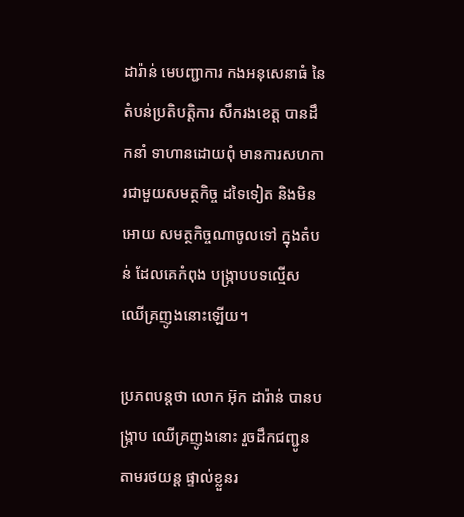ដារ៉ាន់ មេបញ្ជាការ កងអនុសេនាធំ នៃតំបន់ប្រតិបត្តិការ សឹករងខេត្ត បានដឹកនាំ ទាហានដោយពុំ មានការសហកា រជាមួយសមត្ថកិច្ច ដទៃទៀត និងមិនអោយ សមត្ថកិច្ចណាចូលទៅ ក្នុងតំបន់ ដែលគេកំពុង បង្ក្រាបបទល្មើស ឈើគ្រញូងនោះឡើយ។

ប្រភពបន្តថា លោក អ៊ុក ដារ៉ាន់ បានបង្ក្រាប ឈើគ្រញូងនោះ រួចដឹកជញ្ជូន តាមរថយន្ត ផ្ទាល់ខ្លួនរ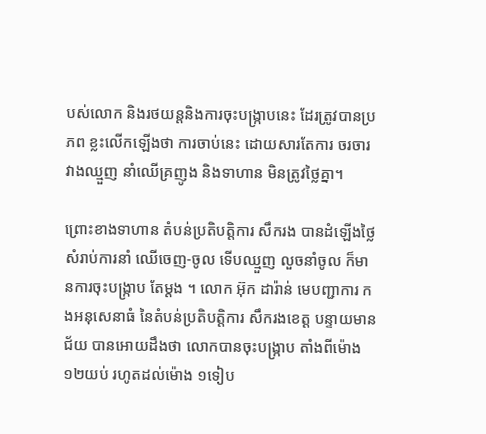បស់លោក និងរថយន្តនិងការចុះបង្រ្កាបនេះ ដែរត្រូវបានប្រភព ខ្លះលើកឡើងថា ការចាប់នេះ ដោយសារតែការ ចរចារវាងឈ្មួញ នាំឈើគ្រញូង និងទាហាន មិនត្រូវថ្លៃគ្នា។

ព្រោះខាងទាហាន តំបន់ប្រតិបត្តិការ សឹករង បានដំឡើងថ្លៃ សំរាប់ការនាំ ឈើចេញ-ចូល ទើបឈ្មួញ លួចនាំចូល ក៏មានការចុះបង្រ្កាប តែម្តង ។ លោក អ៊ុក ដារ៉ាន់ មេបញ្ជាការ កងអនុសេនាធំ នៃតំបន់ប្រតិបត្តិការ សឹករងខេត្ត បន្ទាយមានជ័យ បានអោយដឹងថា លោកបានចុះបង្រ្កាប តាំងពីម៉ោង ១២យប់ រហូតដល់ម៉ោង ១ទៀប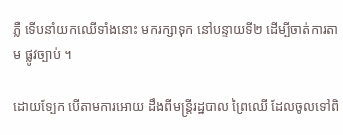ភ្លឺ ទើបនាំយកឈើទាំងនោះ មករក្សាទុក នៅបន្ទាយទី២ ដើម្បីចាត់ការតាម ផ្លូវច្បាប់ ។

ដោយទ្បែក បើតាមការអោយ ដឹងពីមន្រ្តីរដ្ឋបាល ព្រៃឈើ ដែលចូលទៅពិ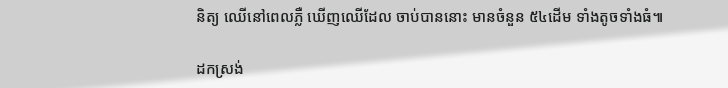និត្យ ឈើនៅពេលភ្លឺ ឃើញឈើដែល ចាប់បាននោះ មានចំនួន ៥៤ដើម ទាំងតូចទាំងធំ៕

ដកស្រង់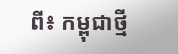ពី៖ កម្ពុជាថ្មី